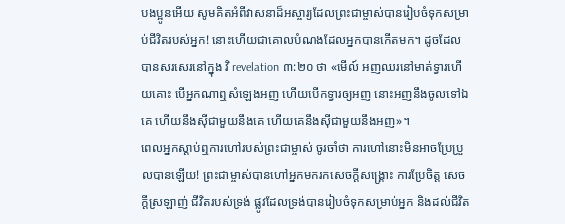បងប្អូនអើយ សូមគិតអំពីវាសនាដ៏អស្ចារ្យដែលព្រះជាម្ចាស់បានរៀបចំទុកសម្រាប់ជីវិតរបស់អ្នក! នោះហើយជាគោលបំណងដែលអ្នកបានកើតមក។ ដូចដែលបានសរសេរនៅក្នុង វិ revelation ៣:២០ ថា «មើល៍ អញឈរនៅមាត់ទ្វារហើយគោះ បើអ្នកណាឮសំឡេងអញ ហើយបើកទ្វារឲ្យអញ នោះអញនឹងចូលទៅឯគេ ហើយនឹងស៊ីជាមួយនឹងគេ ហើយគេនឹងស៊ីជាមួយនឹងអញ»។
ពេលអ្នកស្ដាប់ឮការហៅរបស់ព្រះជាម្ចាស់ ចូរចាំថា ការហៅនោះមិនអាចប្រែប្រួលបានឡើយ! ព្រះជាម្ចាស់បានហៅអ្នកមករកសេចក្ដីសង្គ្រោះ ការប្រែចិត្ត សេចក្ដីស្រឡាញ់ ជីវិតរបស់ទ្រង់ ផ្លូវដែលទ្រង់បានរៀបចំទុកសម្រាប់អ្នក និងដល់ជីវិត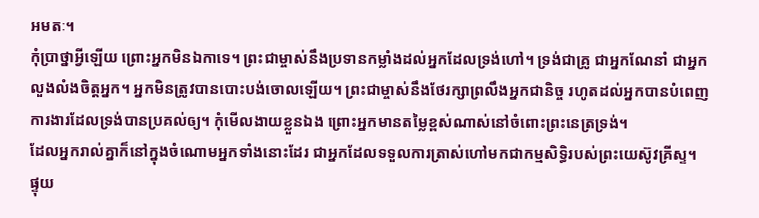អមតៈ។
កុំប្រាថ្នាអ្វីឡើយ ព្រោះអ្នកមិនឯកាទេ។ ព្រះជាម្ចាស់នឹងប្រទានកម្លាំងដល់អ្នកដែលទ្រង់ហៅ។ ទ្រង់ជាគ្រូ ជាអ្នកណែនាំ ជាអ្នកលួងលំងចិត្តអ្នក។ អ្នកមិនត្រូវបានបោះបង់ចោលឡើយ។ ព្រះជាម្ចាស់នឹងថែរក្សាព្រលឹងអ្នកជានិច្ច រហូតដល់អ្នកបានបំពេញការងារដែលទ្រង់បានប្រគល់ឲ្យ។ កុំមើលងាយខ្លួនឯង ព្រោះអ្នកមានតម្លៃខ្ពស់ណាស់នៅចំពោះព្រះនេត្រទ្រង់។
ដែលអ្នករាល់គ្នាក៏នៅក្នុងចំណោមអ្នកទាំងនោះដែរ ជាអ្នកដែលទទួលការត្រាស់ហៅមកជាកម្មសិទ្ធិរបស់ព្រះយេស៊ូវគ្រីស្ទ។
ផ្ទុយ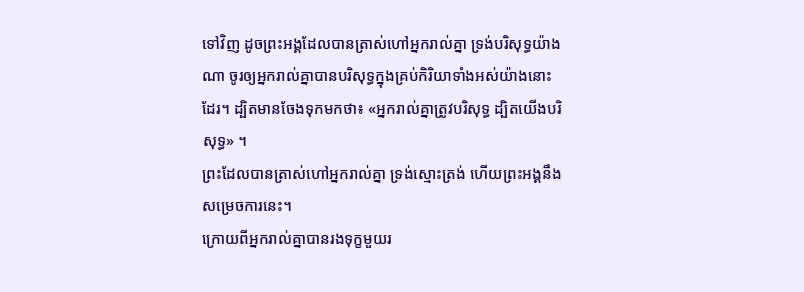ទៅវិញ ដូចព្រះអង្គដែលបានត្រាស់ហៅអ្នករាល់គ្នា ទ្រង់បរិសុទ្ធយ៉ាងណា ចូរឲ្យអ្នករាល់គ្នាបានបរិសុទ្ធក្នុងគ្រប់កិរិយាទាំងអស់យ៉ាងនោះដែរ។ ដ្បិតមានចែងទុកមកថា៖ «អ្នករាល់គ្នាត្រូវបរិសុទ្ធ ដ្បិតយើងបរិសុទ្ធ» ។
ព្រះដែលបានត្រាស់ហៅអ្នករាល់គ្នា ទ្រង់ស្មោះត្រង់ ហើយព្រះអង្គនឹងសម្រេចការនេះ។
ក្រោយពីអ្នករាល់គ្នាបានរងទុក្ខមួយរ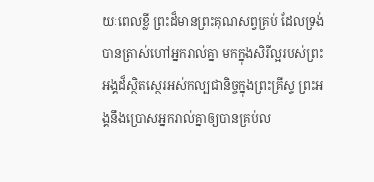យៈពេលខ្លី ព្រះដ៏មានព្រះគុណសព្វគ្រប់ ដែលទ្រង់បានត្រាស់ហៅអ្នករាល់គ្នា មកក្នុងសិរីល្អរបស់ព្រះអង្គដ៏ស្ថិតស្ថេរអស់កល្បជានិច្ចក្នុងព្រះគ្រីស្ទ ព្រះអង្គនឹងប្រោសអ្នករាល់គ្នាឲ្យបានគ្រប់ល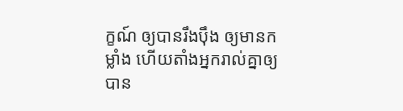ក្ខណ៍ ឲ្យបានរឹងប៉ឹង ឲ្យមានកម្លាំង ហើយតាំងអ្នករាល់គ្នាឲ្យបាន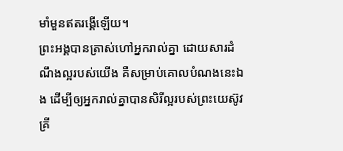មាំមួនឥតរង្គើឡើយ។
ព្រះអង្គបានត្រាស់ហៅអ្នករាល់គ្នា ដោយសារដំណឹងល្អរបស់យើង គឺសម្រាប់គោលបំណងនេះឯង ដើម្បីឲ្យអ្នករាល់គ្នាបានសិរីល្អរបស់ព្រះយេស៊ូវគ្រី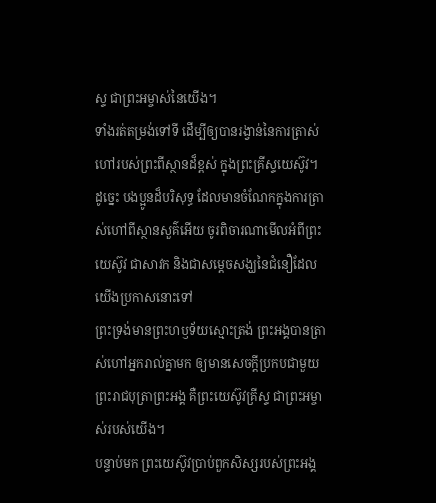ស្ទ ជាព្រះអម្ចាស់នៃយើង។
ទាំងរត់តម្រង់ទៅទី ដើម្បីឲ្យបានរង្វាន់នៃការត្រាស់ហៅរបស់ព្រះពីស្ថានដ៏ខ្ពស់ ក្នុងព្រះគ្រីស្ទយេស៊ូវ។
ដូច្នេះ បងប្អូនដ៏បរិសុទ្ធ ដែលមានចំណែកក្នុងការត្រាស់ហៅពីស្ថានសួគ៌អើយ ចូរពិចារណាមើលអំពីព្រះយេស៊ូវ ជាសាវក និងជាសម្តេចសង្ឃនៃជំនឿដែលយើងប្រកាសនោះទៅ
ព្រះទ្រង់មានព្រះហឫទ័យស្មោះត្រង់ ព្រះអង្គបានត្រាស់ហៅអ្នករាល់គ្នាមក ឲ្យមានសេចក្ដីប្រកបជាមួយព្រះរាជបុត្រាព្រះអង្គ គឺព្រះយេស៊ូវគ្រីស្ទ ជាព្រះអម្ចាស់របស់យើង។
បន្ទាប់មក ព្រះយេស៊ូវប្រាប់ពួកសិស្សរបស់ព្រះអង្គ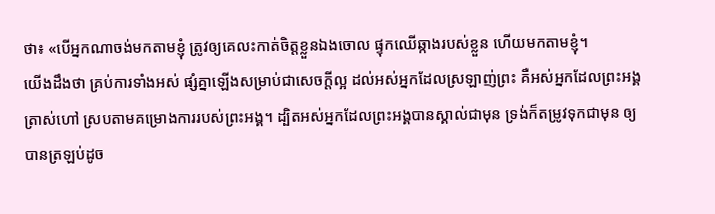ថា៖ «បើអ្នកណាចង់មកតាមខ្ញុំ ត្រូវឲ្យគេលះកាត់ចិត្តខ្លួនឯងចោល ផ្ទុកឈើឆ្កាងរបស់ខ្លួន ហើយមកតាមខ្ញុំ។
យើងដឹងថា គ្រប់ការទាំងអស់ ផ្សំគ្នាឡើងសម្រាប់ជាសេចក្តីល្អ ដល់អស់អ្នកដែលស្រឡាញ់ព្រះ គឺអស់អ្នកដែលព្រះអង្គត្រាស់ហៅ ស្របតាមគម្រោងការរបស់ព្រះអង្គ។ ដ្បិតអស់អ្នកដែលព្រះអង្គបានស្គាល់ជាមុន ទ្រង់ក៏តម្រូវទុកជាមុន ឲ្យបានត្រឡប់ដូច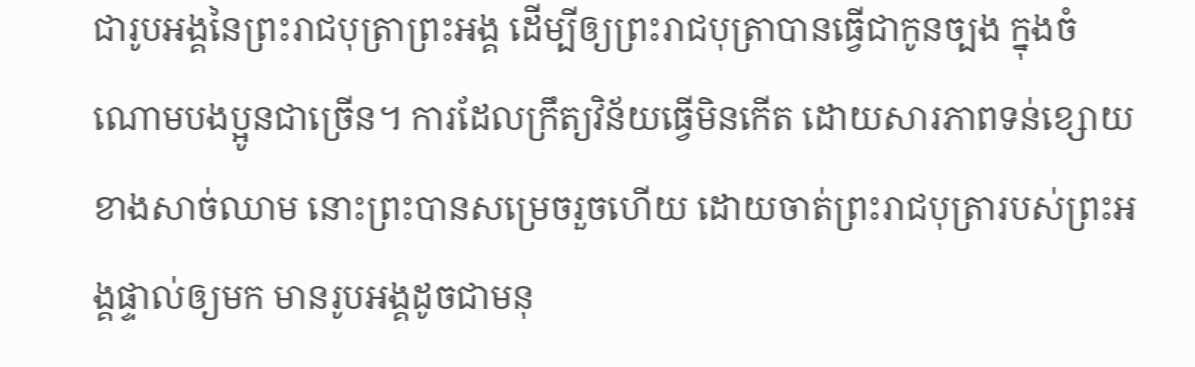ជារូបអង្គនៃព្រះរាជបុត្រាព្រះអង្គ ដើម្បីឲ្យព្រះរាជបុត្រាបានធ្វើជាកូនច្បង ក្នុងចំណោមបងប្អូនជាច្រើន។ ការដែលក្រឹត្យវិន័យធ្វើមិនកើត ដោយសារភាពទន់ខ្សោយខាងសាច់ឈាម នោះព្រះបានសម្រេចរួចហើយ ដោយចាត់ព្រះរាជបុត្រារបស់ព្រះអង្គផ្ទាល់ឲ្យមក មានរូបអង្គដូចជាមនុ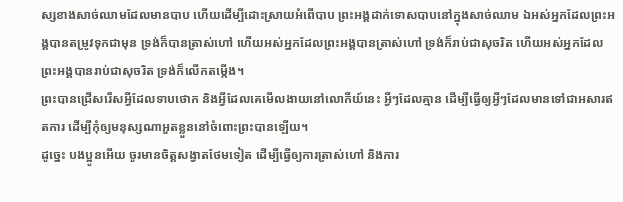ស្សខាងសាច់ឈាមដែលមានបាប ហើយដើម្បីដោះស្រាយអំពើបាប ព្រះអង្គដាក់ទោសបាបនៅក្នុងសាច់ឈាម ឯអស់អ្នកដែលព្រះអង្គបានតម្រូវទុកជាមុន ទ្រង់ក៏បានត្រាស់ហៅ ហើយអស់អ្នកដែលព្រះអង្គបានត្រាស់ហៅ ទ្រង់ក៏រាប់ជាសុចរិត ហើយអស់អ្នកដែលព្រះអង្គបានរាប់ជាសុចរិត ទ្រង់ក៏លើកតម្កើង។
ព្រះបានជ្រើសរើសអ្វីដែលទាបថោក និងអ្វីដែលគេមើលងាយនៅលោកីយ៍នេះ អ្វីៗដែលគ្មាន ដើម្បីធ្វើឲ្យអ្វីៗដែលមានទៅជាអសារឥតការ ដើម្បីកុំឲ្យមនុស្សណាអួតខ្លួននៅចំពោះព្រះបានឡើយ។
ដូច្នេះ បងប្អូនអើយ ចូរមានចិត្តសង្វាតថែមទៀត ដើម្បីធ្វើឲ្យការត្រាស់ហៅ និងការ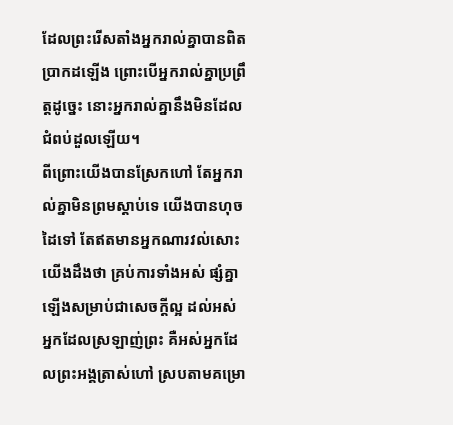ដែលព្រះរើសតាំងអ្នករាល់គ្នាបានពិតប្រាកដឡើង ព្រោះបើអ្នករាល់គ្នាប្រព្រឹត្តដូច្នេះ នោះអ្នករាល់គ្នានឹងមិនដែលជំពប់ដួលឡើយ។
ពីព្រោះយើងបានស្រែកហៅ តែអ្នករាល់គ្នាមិនព្រមស្តាប់ទេ យើងបានហុចដៃទៅ តែឥតមានអ្នកណារវល់សោះ
យើងដឹងថា គ្រប់ការទាំងអស់ ផ្សំគ្នាឡើងសម្រាប់ជាសេចក្តីល្អ ដល់អស់អ្នកដែលស្រឡាញ់ព្រះ គឺអស់អ្នកដែលព្រះអង្គត្រាស់ហៅ ស្របតាមគម្រោ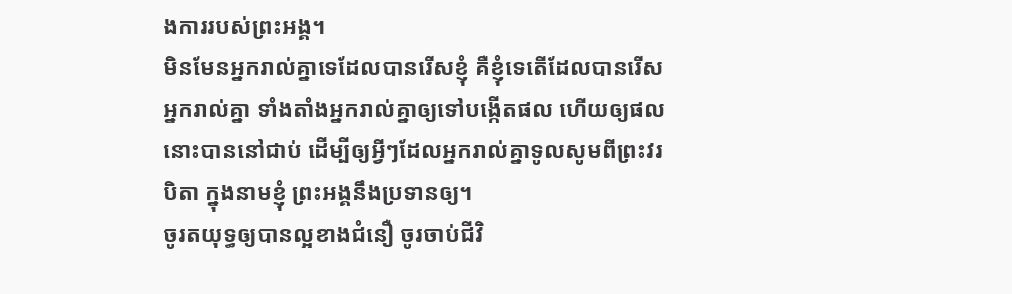ងការរបស់ព្រះអង្គ។
មិនមែនអ្នករាល់គ្នាទេដែលបានរើសខ្ញុំ គឺខ្ញុំទេតើដែលបានរើសអ្នករាល់គ្នា ទាំងតាំងអ្នករាល់គ្នាឲ្យទៅបង្កើតផល ហើយឲ្យផលនោះបាននៅជាប់ ដើម្បីឲ្យអ្វីៗដែលអ្នករាល់គ្នាទូលសូមពីព្រះវរបិតា ក្នុងនាមខ្ញុំ ព្រះអង្គនឹងប្រទានឲ្យ។
ចូរតយុទ្ធឲ្យបានល្អខាងជំនឿ ចូរចាប់ជីវិ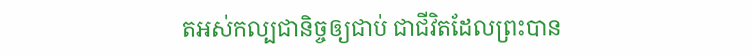តអស់កល្បជានិច្ចឲ្យជាប់ ជាជីវិតដែលព្រះបាន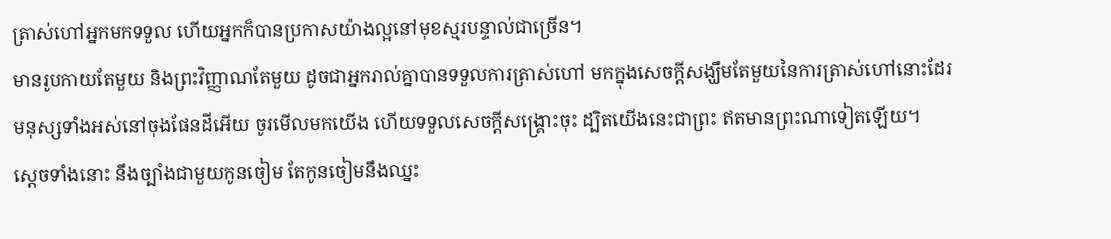ត្រាស់ហៅអ្នកមកទទួល ហើយអ្នកក៏បានប្រកាសយ៉ាងល្អនៅមុខស្មរបន្ទាល់ជាច្រើន។
មានរូបកាយតែមួយ និងព្រះវិញ្ញាណតែមួយ ដូចជាអ្នករាល់គ្នាបានទទួលការត្រាស់ហៅ មកក្នុងសេចក្តីសង្ឃឹមតែមួយនៃការត្រាស់ហៅនោះដែរ
មនុស្សទាំងអស់នៅចុងផែនដីអើយ ចូរមើលមកយើង ហើយទទួលសេចក្ដីសង្គ្រោះចុះ ដ្បិតយើងនេះជាព្រះ ឥតមានព្រះណាទៀតឡើយ។
ស្ដេចទាំងនោះ នឹងច្បាំងជាមួយកូនចៀម តែកូនចៀមនឹងឈ្នះ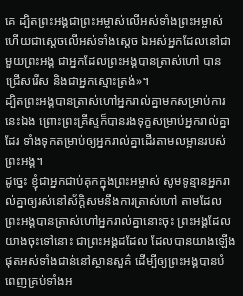គេ ដ្បិតព្រះអង្គជាព្រះអម្ចាស់លើអស់ទាំងព្រះអម្ចាស់ ហើយជាស្តេចលើអស់ទាំងស្តេច ឯអស់អ្នកដែលនៅជាមួយព្រះអង្គ ជាអ្នកដែលព្រះអង្គបានត្រាស់ហៅ បានជ្រើសរើស និងជាអ្នកស្មោះត្រង់»។
ដ្បិតព្រះអង្គបានត្រាស់ហៅអ្នករាល់គ្នាមកសម្រាប់ការនេះឯង ព្រោះព្រះគ្រីស្ទក៏បានរងទុក្ខសម្រាប់អ្នករាល់គ្នាដែរ ទាំងទុកតម្រាប់ឲ្យអ្នករាល់គ្នាដើរតាមលម្អានរបស់ព្រះអង្គ។
ដូច្នេះ ខ្ញុំជាអ្នកជាប់គុកក្នុងព្រះអម្ចាស់ សូមទូន្មានអ្នករាល់គ្នាឲ្យរស់នៅស័ក្ដិសមនឹងការត្រាស់ហៅ តាមដែលព្រះអង្គបានត្រាស់ហៅអ្នករាល់គ្នានោះចុះ ព្រះអង្គដែលយាងចុះទៅនោះ ជាព្រះអង្គដដែល ដែលបានយាងឡើងផុតអស់ទាំងជាន់នៅស្ថានសួគ៌ ដើម្បីឲ្យព្រះអង្គបានបំពេញគ្រប់ទាំងអ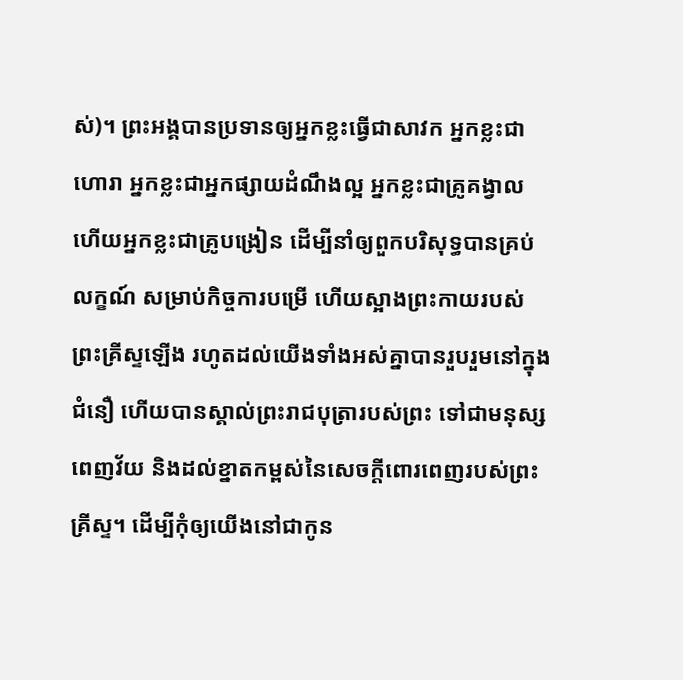ស់)។ ព្រះអង្គបានប្រទានឲ្យអ្នកខ្លះធ្វើជាសាវក អ្នកខ្លះជាហោរា អ្នកខ្លះជាអ្នកផ្សាយដំណឹងល្អ អ្នកខ្លះជាគ្រូគង្វាល ហើយអ្នកខ្លះជាគ្រូបង្រៀន ដើម្បីនាំឲ្យពួកបរិសុទ្ធបានគ្រប់លក្ខណ៍ សម្រាប់កិច្ចការបម្រើ ហើយស្អាងព្រះកាយរបស់ព្រះគ្រីស្ទឡើង រហូតដល់យើងទាំងអស់គ្នាបានរួបរួមនៅក្នុងជំនឿ ហើយបានស្គាល់ព្រះរាជបុត្រារបស់ព្រះ ទៅជាមនុស្សពេញវ័យ និងដល់ខ្នាតកម្ពស់នៃសេចក្តីពោរពេញរបស់ព្រះគ្រីស្ទ។ ដើម្បីកុំឲ្យយើងនៅជាកូន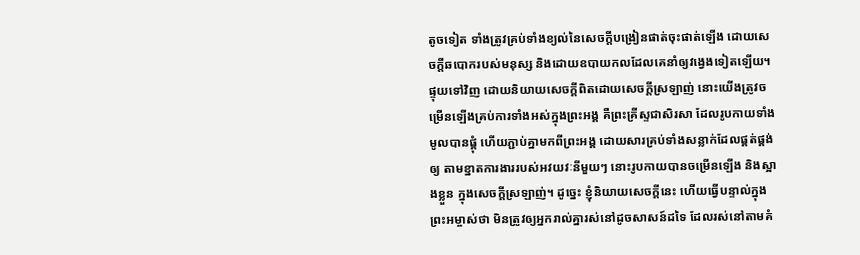តូចទៀត ទាំងត្រូវគ្រប់ទាំងខ្យល់នៃសេចក្តីបង្រៀនផាត់ចុះផាត់ឡើង ដោយសេចក្តីឆបោករបស់មនុស្ស និងដោយឧបាយកលដែលគេនាំឲ្យវង្វេងទៀតឡើយ។ ផ្ទុយទៅវិញ ដោយនិយាយសេចក្តីពិតដោយសេចក្តីស្រឡាញ់ នោះយើងត្រូវចម្រើនឡើងគ្រប់ការទាំងអស់ក្នុងព្រះអង្គ គឺព្រះគ្រីស្ទជាសិរសា ដែលរូបកាយទាំងមូលបានផ្គុំ ហើយភ្ជាប់គ្នាមកពីព្រះអង្គ ដោយសារគ្រប់ទាំងសន្លាក់ដែលផ្គត់ផ្គង់ឲ្យ តាមខ្នាតការងាររបស់អវយវៈនីមួយៗ នោះរូបកាយបានចម្រើនឡើង និងស្អាងខ្លួន ក្នុងសេចក្តីស្រឡាញ់។ ដូច្នេះ ខ្ញុំនិយាយសេចក្តីនេះ ហើយធ្វើបន្ទាល់ក្នុងព្រះអម្ចាស់ថា មិនត្រូវឲ្យអ្នករាល់គ្នារស់នៅដូចសាសន៍ដទៃ ដែលរស់នៅតាមគំ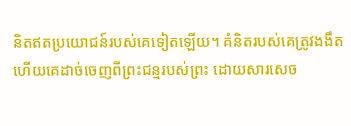និតឥតប្រយោជន៍របស់គេទៀតឡើយ។ គំនិតរបស់គេត្រូវងងឹត ហើយគេដាច់ចេញពីព្រះជន្មរបស់ព្រះ ដោយសារសេច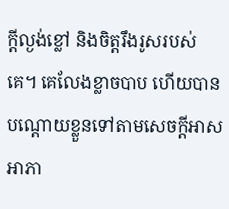ក្តីល្ងង់ខ្លៅ និងចិត្តរឹងរូសរបស់គេ។ គេលែងខ្លាចបាប ហើយបានបណ្ដោយខ្លួនទៅតាមសេចក្តីអាសអាភា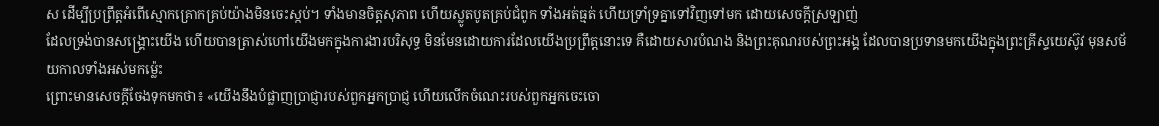ស ដើម្បីប្រព្រឹត្តអំពើស្មោកគ្រោកគ្រប់យ៉ាងមិនចេះស្កប់។ ទាំងមានចិត្តសុភាព ហើយស្លូតបូតគ្រប់ជំពូក ទាំងអត់ធ្មត់ ហើយទ្រាំទ្រគ្នាទៅវិញទៅមក ដោយសេចក្ដីស្រឡាញ់
ដែលទ្រង់បានសង្គ្រោះយើង ហើយបានត្រាស់ហៅយើងមកក្នុងការងារបរិសុទ្ធ មិនមែនដោយការដែលយើងប្រព្រឹត្តនោះទេ គឺដោយសារបំណង និងព្រះគុណរបស់ព្រះអង្គ ដែលបានប្រទានមកយើងក្នុងព្រះគ្រីស្ទយេស៊ូវ មុនសម័យកាលទាំងអស់មកម៉្លេះ
ព្រោះមានសេចក្តីចែងទុកមកថា៖ «យើងនឹងបំផ្លាញប្រាជ្ញារបស់ពួកអ្នកប្រាជ្ញ ហើយលើកចំណេះរបស់ពួកអ្នកចេះចោ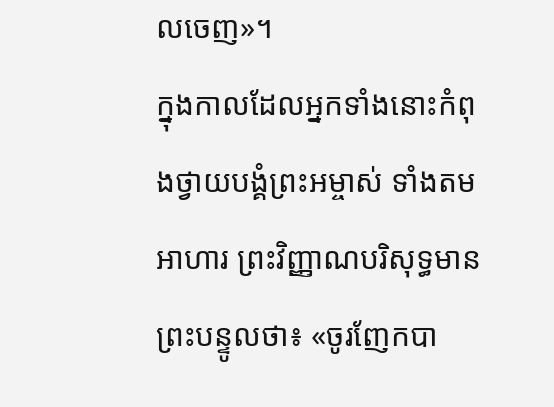លចេញ»។
ក្នុងកាលដែលអ្នកទាំងនោះកំពុងថ្វាយបង្គំព្រះអម្ចាស់ ទាំងតមអាហារ ព្រះវិញ្ញាណបរិសុទ្ធមានព្រះបន្ទូលថា៖ «ចូរញែកបា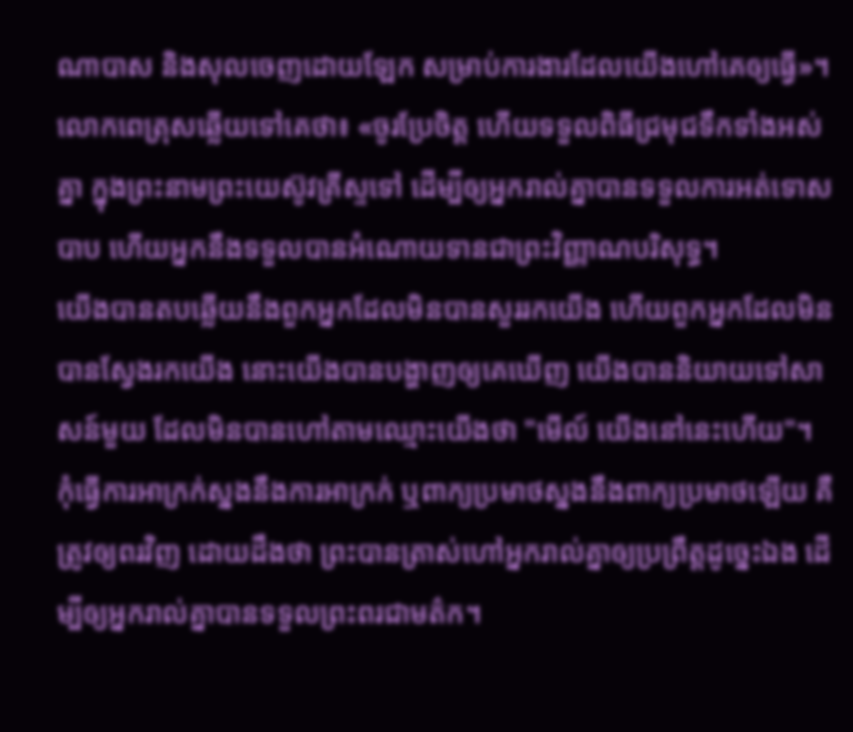ណាបាស និងសុលចេញដោយឡែក សម្រាប់ការងារដែលយើងហៅគេឲ្យធ្វើ»។
លោកពេត្រុសឆ្លើយទៅគេថា៖ «ចូរប្រែចិត្ត ហើយទទួលពិធីជ្រមុជទឹកទាំងអស់គ្នា ក្នុងព្រះនាមព្រះយេស៊ូវគ្រីស្ទទៅ ដើម្បីឲ្យអ្នករាល់គ្នាបានទទួលការអត់ទោសបាប ហើយអ្នកនឹងទទួលបានអំណោយទានជាព្រះវិញ្ញាណបរិសុទ្ធ។
យើងបានតបឆ្លើយនឹងពួកអ្នកដែលមិនបានសួររកយើង ហើយពួកអ្នកដែលមិនបានស្វែងរកយើង នោះយើងបានបង្ហាញឲ្យគេឃើញ យើងបាននិយាយទៅសាសន៍មួយ ដែលមិនបានហៅតាមឈ្មោះយើងថា "មើល៍ យើងនៅនេះហើយ"។
កុំធ្វើការអាក្រក់ស្នងនឹងការអាក្រក់ ឬពាក្យប្រមាថស្នងនឹងពាក្យប្រមាថឡើយ គឺត្រូវឲ្យពរវិញ ដោយដឹងថា ព្រះបានត្រាស់ហៅអ្នករាល់គ្នាឲ្យប្រព្រឹត្តដូច្នេះឯង ដើម្បីឲ្យអ្នករាល់គ្នាបានទទួលព្រះពរជាមត៌ក។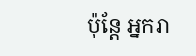ប៉ុន្តែ អ្នករា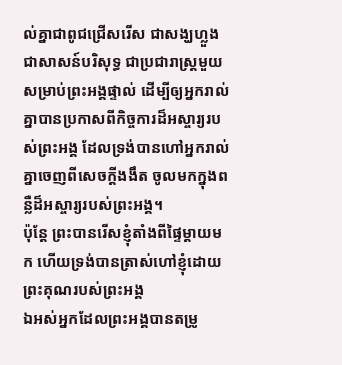ល់គ្នាជាពូជជ្រើសរើស ជាសង្ឃហ្លួង ជាសាសន៍បរិសុទ្ធ ជាប្រជារាស្ត្រមួយសម្រាប់ព្រះអង្គផ្ទាល់ ដើម្បីឲ្យអ្នករាល់គ្នាបានប្រកាសពីកិច្ចការដ៏អស្ចារ្យរបស់ព្រះអង្គ ដែលទ្រង់បានហៅអ្នករាល់គ្នាចេញពីសេចក្តីងងឹត ចូលមកក្នុងពន្លឺដ៏អស្ចារ្យរបស់ព្រះអង្គ។
ប៉ុន្តែ ព្រះបានរើសខ្ញុំតាំងពីផ្ទៃម្តាយមក ហើយទ្រង់បានត្រាស់ហៅខ្ញុំដោយព្រះគុណរបស់ព្រះអង្គ
ឯអស់អ្នកដែលព្រះអង្គបានតម្រូ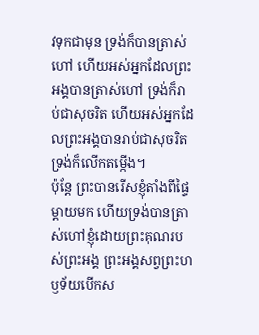វទុកជាមុន ទ្រង់ក៏បានត្រាស់ហៅ ហើយអស់អ្នកដែលព្រះអង្គបានត្រាស់ហៅ ទ្រង់ក៏រាប់ជាសុចរិត ហើយអស់អ្នកដែលព្រះអង្គបានរាប់ជាសុចរិត ទ្រង់ក៏លើកតម្កើង។
ប៉ុន្តែ ព្រះបានរើសខ្ញុំតាំងពីផ្ទៃម្តាយមក ហើយទ្រង់បានត្រាស់ហៅខ្ញុំដោយព្រះគុណរបស់ព្រះអង្គ ព្រះអង្គសព្វព្រះហឫទ័យបើកស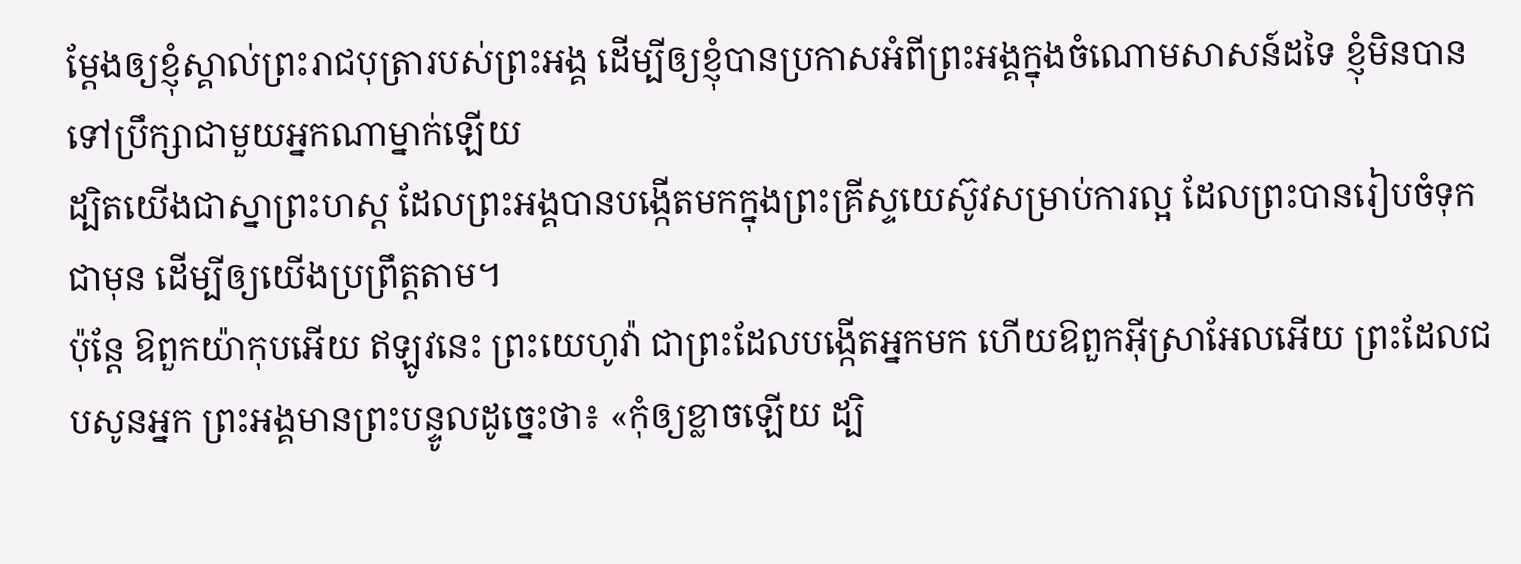ម្តែងឲ្យខ្ញុំស្គាល់ព្រះរាជបុត្រារបស់ព្រះអង្គ ដើម្បីឲ្យខ្ញុំបានប្រកាសអំពីព្រះអង្គក្នុងចំណោមសាសន៍ដទៃ ខ្ញុំមិនបានទៅប្រឹក្សាជាមួយអ្នកណាម្នាក់ឡើយ
ដ្បិតយើងជាស្នាព្រះហស្ត ដែលព្រះអង្គបានបង្កើតមកក្នុងព្រះគ្រីស្ទយេស៊ូវសម្រាប់ការល្អ ដែលព្រះបានរៀបចំទុកជាមុន ដើម្បីឲ្យយើងប្រព្រឹត្តតាម។
ប៉ុន្តែ ឱពួកយ៉ាកុបអើយ ឥឡូវនេះ ព្រះយេហូវ៉ា ជាព្រះដែលបង្កើតអ្នកមក ហើយឱពួកអ៊ីស្រាអែលអើយ ព្រះដែលជបសូនអ្នក ព្រះអង្គមានព្រះបន្ទូលដូច្នេះថា៖ «កុំឲ្យខ្លាចឡើយ ដ្បិ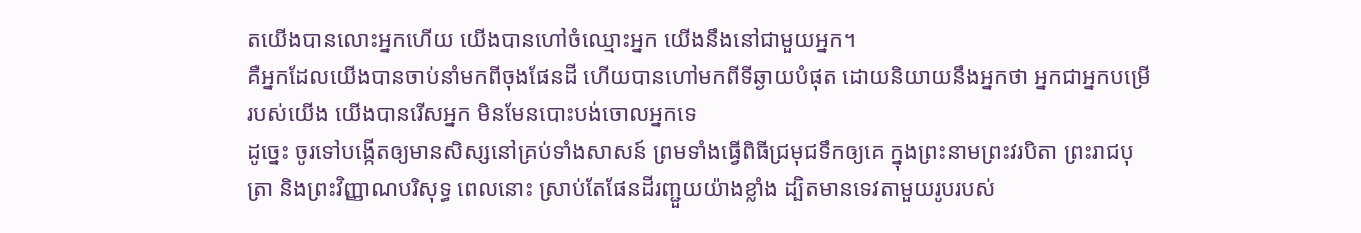តយើងបានលោះអ្នកហើយ យើងបានហៅចំឈ្មោះអ្នក យើងនឹងនៅជាមួយអ្នក។
គឺអ្នកដែលយើងបានចាប់នាំមកពីចុងផែនដី ហើយបានហៅមកពីទីឆ្ងាយបំផុត ដោយនិយាយនឹងអ្នកថា អ្នកជាអ្នកបម្រើរបស់យើង យើងបានរើសអ្នក មិនមែនបោះបង់ចោលអ្នកទេ
ដូច្នេះ ចូរទៅបង្កើតឲ្យមានសិស្សនៅគ្រប់ទាំងសាសន៍ ព្រមទាំងធ្វើពិធីជ្រមុជទឹកឲ្យគេ ក្នុងព្រះនាមព្រះវរបិតា ព្រះរាជបុត្រា និងព្រះវិញ្ញាណបរិសុទ្ធ ពេលនោះ ស្រាប់តែផែនដីរញ្ជួយយ៉ាងខ្លាំង ដ្បិតមានទេវតាមួយរូបរបស់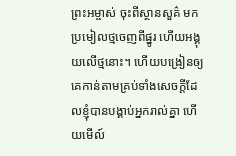ព្រះអម្ចាស់ ចុះពីស្ថានសួគ៌ មកប្រមៀលថ្មចេញពីផ្នូរ ហើយអង្គុយលើថ្មនោះ។ ហើយបង្រៀនឲ្យគេកាន់តាមគ្រប់ទាំងសេចក្តីដែលខ្ញុំបានបង្គាប់អ្នករាល់គ្នា ហើយមើល៍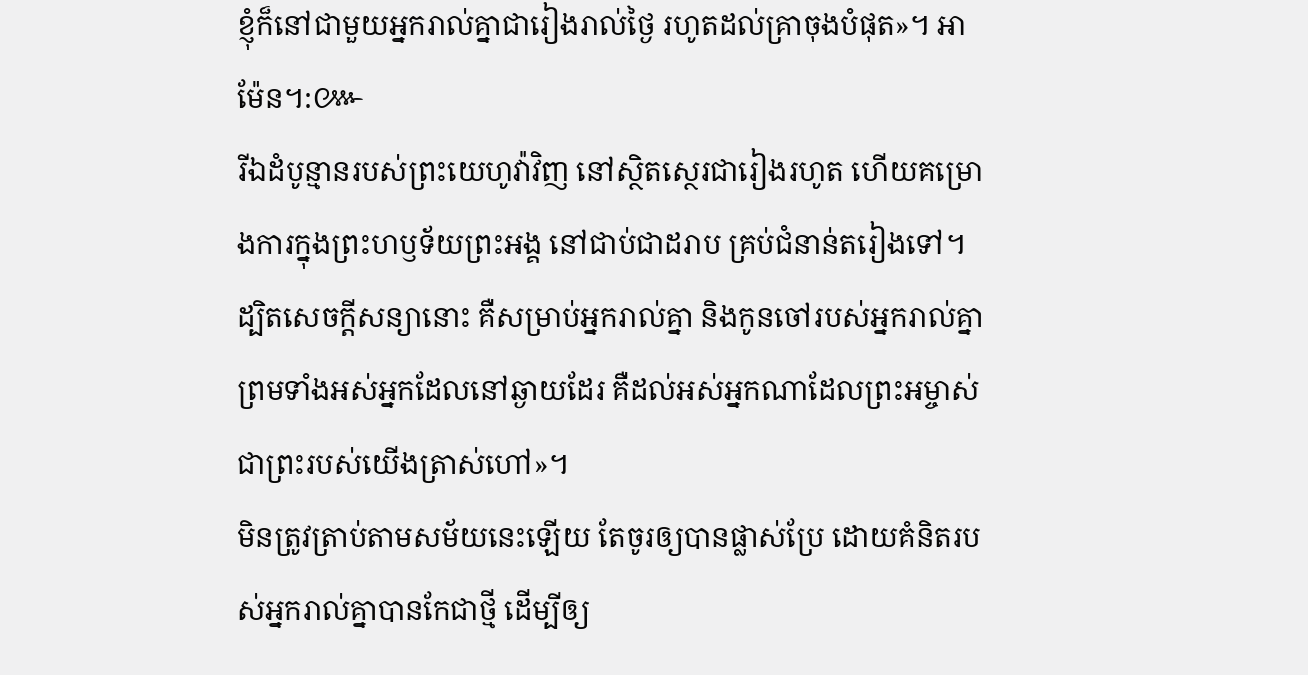ខ្ញុំក៏នៅជាមួយអ្នករាល់គ្នាជារៀងរាល់ថ្ងៃ រហូតដល់គ្រាចុងបំផុត»។ អាម៉ែន។:៚
រីឯដំបូន្មានរបស់ព្រះយេហូវ៉ាវិញ នៅស្ថិតស្ថេរជារៀងរហូត ហើយគម្រោងការក្នុងព្រះហឫទ័យព្រះអង្គ នៅជាប់ជាដរាប គ្រប់ជំនាន់តរៀងទៅ។
ដ្បិតសេចក្តីសន្យានោះ គឺសម្រាប់អ្នករាល់គ្នា និងកូនចៅរបស់អ្នករាល់គ្នា ព្រមទាំងអស់អ្នកដែលនៅឆ្ងាយដែរ គឺដល់អស់អ្នកណាដែលព្រះអម្ចាស់ជាព្រះរបស់យើងត្រាស់ហៅ»។
មិនត្រូវត្រាប់តាមសម័យនេះឡើយ តែចូរឲ្យបានផ្លាស់ប្រែ ដោយគំនិតរបស់អ្នករាល់គ្នាបានកែជាថ្មី ដើម្បីឲ្យ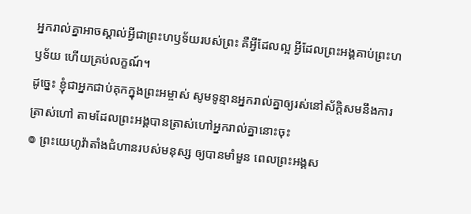អ្នករាល់គ្នាអាចស្គាល់អ្វីជាព្រះហឫទ័យរបស់ព្រះ គឺអ្វីដែលល្អ អ្វីដែលព្រះអង្គគាប់ព្រះហឫទ័យ ហើយគ្រប់លក្ខណ៍។
ដូច្នេះ ខ្ញុំជាអ្នកជាប់គុកក្នុងព្រះអម្ចាស់ សូមទូន្មានអ្នករាល់គ្នាឲ្យរស់នៅស័ក្ដិសមនឹងការត្រាស់ហៅ តាមដែលព្រះអង្គបានត្រាស់ហៅអ្នករាល់គ្នានោះចុះ
៙ ព្រះយេហូវ៉ាតាំងជំហានរបស់មនុស្ស ឲ្យបានមាំមួន ពេលព្រះអង្គស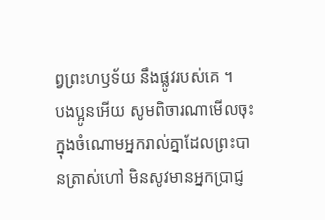ព្វព្រះហឫទ័យ នឹងផ្លូវរបស់គេ ។
បងប្អូនអើយ សូមពិចារណាមើលចុះ ក្នុងចំណោមអ្នករាល់គ្នាដែលព្រះបានត្រាស់ហៅ មិនសូវមានអ្នកប្រាជ្ញ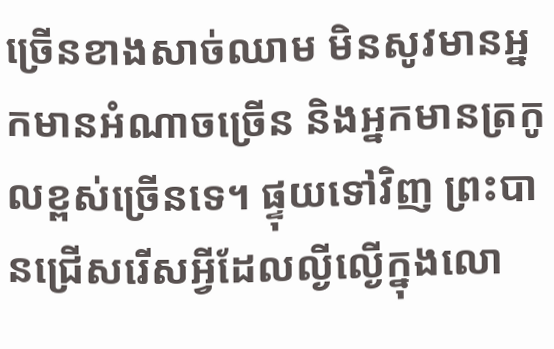ច្រើនខាងសាច់ឈាម មិនសូវមានអ្នកមានអំណាចច្រើន និងអ្នកមានត្រកូលខ្ពស់ច្រើនទេ។ ផ្ទុយទៅវិញ ព្រះបានជ្រើសរើសអ្វីដែលល្ងីល្ងើក្នុងលោ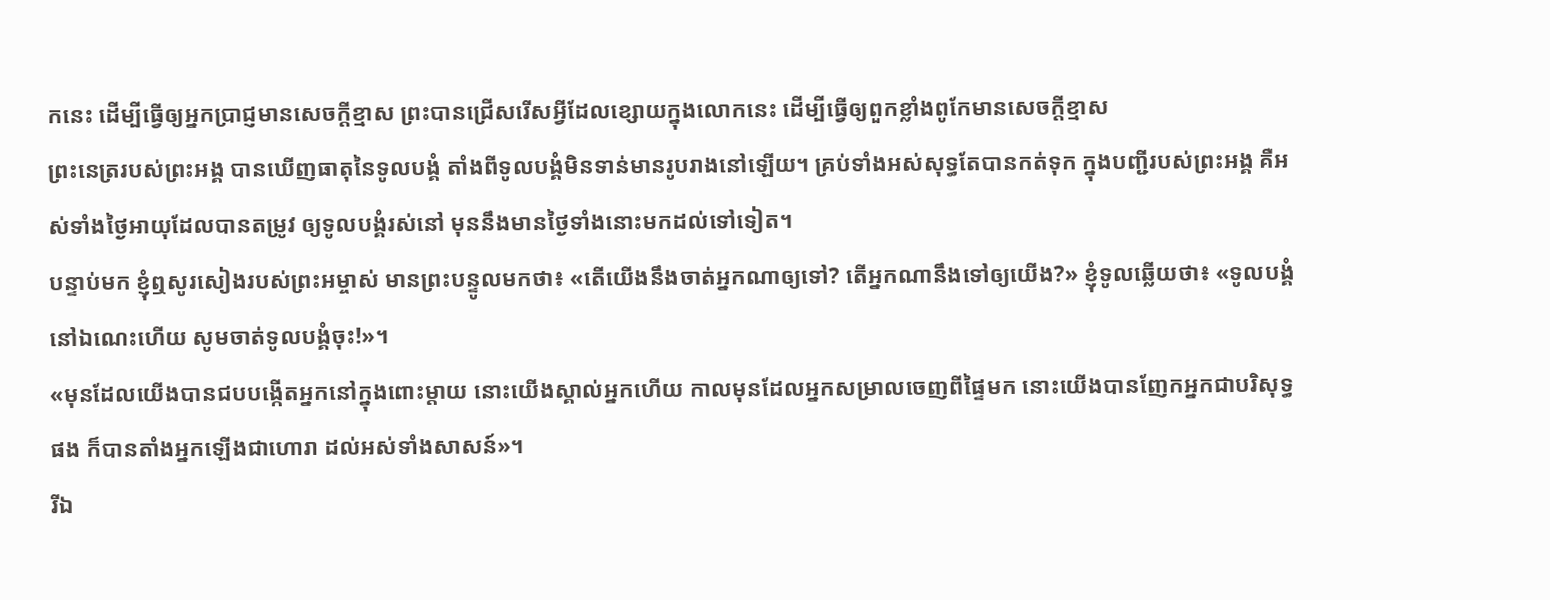កនេះ ដើម្បីធ្វើឲ្យអ្នកប្រាជ្ញមានសេចក្តីខ្មាស ព្រះបានជ្រើសរើសអ្វីដែលខ្សោយក្នុងលោកនេះ ដើម្បីធ្វើឲ្យពួកខ្លាំងពូកែមានសេចក្តីខ្មាស
ព្រះនេត្ររបស់ព្រះអង្គ បានឃើញធាតុនៃទូលបង្គំ តាំងពីទូលបង្គំមិនទាន់មានរូបរាងនៅឡើយ។ គ្រប់ទាំងអស់សុទ្ធតែបានកត់ទុក ក្នុងបញ្ជីរបស់ព្រះអង្គ គឺអស់ទាំងថ្ងៃអាយុដែលបានតម្រូវ ឲ្យទូលបង្គំរស់នៅ មុននឹងមានថ្ងៃទាំងនោះមកដល់ទៅទៀត។
បន្ទាប់មក ខ្ញុំឮសូរសៀងរបស់ព្រះអម្ចាស់ មានព្រះបន្ទូលមកថា៖ «តើយើងនឹងចាត់អ្នកណាឲ្យទៅ? តើអ្នកណានឹងទៅឲ្យយើង?» ខ្ញុំទូលឆ្លើយថា៖ «ទូលបង្គំនៅឯណេះហើយ សូមចាត់ទូលបង្គំចុះ!»។
«មុនដែលយើងបានជបបង្កើតអ្នកនៅក្នុងពោះម្តាយ នោះយើងស្គាល់អ្នកហើយ កាលមុនដែលអ្នកសម្រាលចេញពីផ្ទៃមក នោះយើងបានញែកអ្នកជាបរិសុទ្ធផង ក៏បានតាំងអ្នកឡើងជាហោរា ដល់អស់ទាំងសាសន៍»។
រីឯ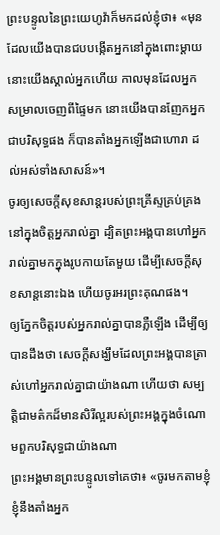ព្រះបន្ទូលនៃព្រះយេហូវ៉ាក៏មកដល់ខ្ញុំថា៖ «មុនដែលយើងបានជបបង្កើតអ្នកនៅក្នុងពោះម្តាយ នោះយើងស្គាល់អ្នកហើយ កាលមុនដែលអ្នកសម្រាលចេញពីផ្ទៃមក នោះយើងបានញែកអ្នកជាបរិសុទ្ធផង ក៏បានតាំងអ្នកឡើងជាហោរា ដល់អស់ទាំងសាសន៍»។
ចូរឲ្យសេចក្តីសុខសាន្តរបស់ព្រះគ្រីស្ទគ្រប់គ្រងនៅក្នុងចិត្តអ្នករាល់គ្នា ដ្បិតព្រះអង្គបានហៅអ្នករាល់គ្នាមកក្នុងរូបកាយតែមួយ ដើម្បីសេចក្ដីសុខសាន្តនោះឯង ហើយចូរអរព្រះគុណផង។
ឲ្យភ្នែកចិត្តរបស់អ្នករាល់គ្នាបានភ្លឺឡើង ដើម្បីឲ្យបានដឹងថា សេចក្ដីសង្ឃឹមដែលព្រះអង្គបានត្រាស់ហៅអ្នករាល់គ្នាជាយ៉ាងណា ហើយថា សម្បត្តិជាមត៌កដ៏មានសិរីល្អរបស់ព្រះអង្គក្នុងចំណោមពួកបរិសុទ្ធជាយ៉ាងណា
ព្រះអង្គមានព្រះបន្ទូលទៅគេថា៖ «ចូរមកតាមខ្ញុំ ខ្ញុំនឹងតាំងអ្នក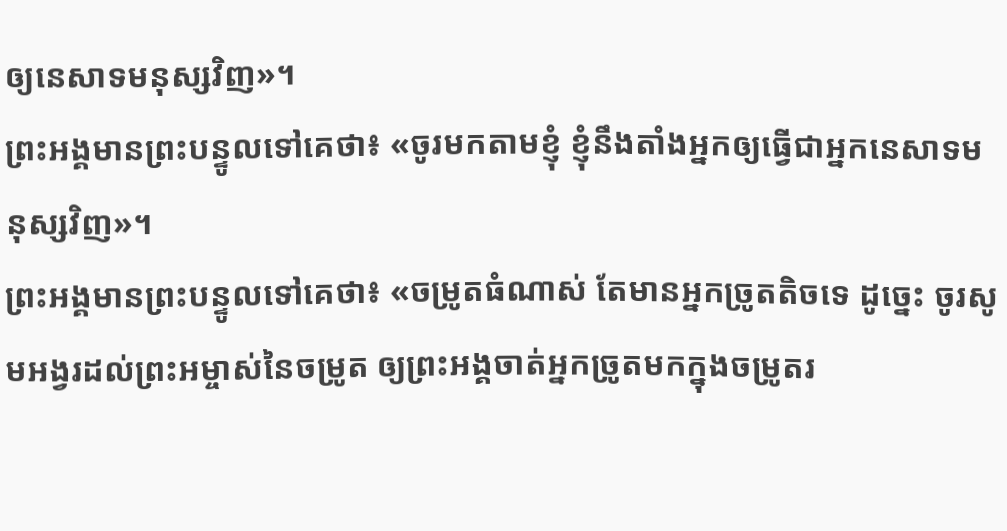ឲ្យនេសាទមនុស្សវិញ»។
ព្រះអង្គមានព្រះបន្ទូលទៅគេថា៖ «ចូរមកតាមខ្ញុំ ខ្ញុំនឹងតាំងអ្នកឲ្យធ្វើជាអ្នកនេសាទមនុស្សវិញ»។
ព្រះអង្គមានព្រះបន្ទូលទៅគេថា៖ «ចម្រូតធំណាស់ តែមានអ្នកច្រូតតិចទេ ដូច្នេះ ចូរសូមអង្វរដល់ព្រះអម្ចាស់នៃចម្រូត ឲ្យព្រះអង្គចាត់អ្នកច្រូតមកក្នុងចម្រូតរ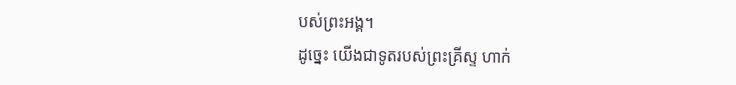បស់ព្រះអង្គ។
ដូច្នេះ យើងជាទូតរបស់ព្រះគ្រីស្ទ ហាក់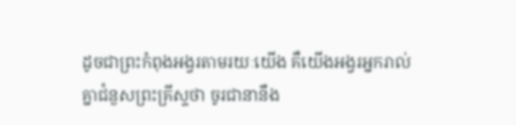ដូចជាព្រះកំពុងអង្វរតាមរយៈយើង គឺយើងអង្វរអ្នករាល់គ្នាជំនួសព្រះគ្រីស្ទថា ចូរជានានឹង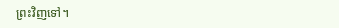ព្រះវិញទៅ។